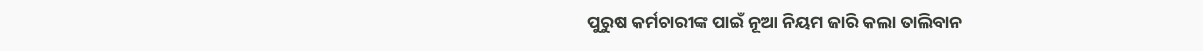ପୁରୁଷ କର୍ମଚାରୀଙ୍କ ପାଇଁ ନୂଆ ନିୟମ ଜାରି କଲା ତାଲିବାନ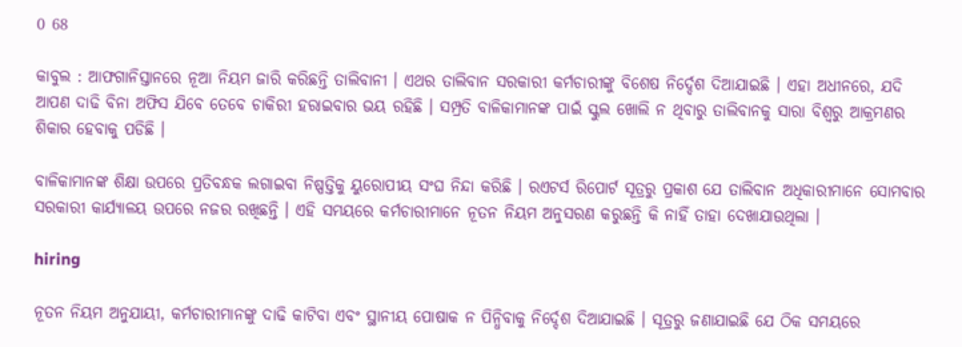0 68

କାବୁଲ : ଆଫଗାନିସ୍ତାନରେ ନୂଆ ନିୟମ ଜାରି କରିଛନ୍ତି ତାଲିବାନୀ । ଏଥର ତାଲିବାନ ସରକାରୀ କର୍ମଚାରୀଙ୍କୁ ବିଶେଷ ନିର୍ଦ୍ଦେଶ ଦିଆଯାଇଛି । ଏହା ଅଧୀନରେ, ଯଦି ଆପଣ ଦାଢି ବିନା ଅଫିସ ଯିବେ ତେବେ ଚାକିରୀ ହରାଇବାର ଭୟ ରହିଛି । ସମ୍ପ୍ରତି ବାଳିକାମାନଙ୍କ ପାଇଁ ସ୍କୁଲ ଖୋଲି ନ ଥିବାରୁ ତାଲିବାନକୁ ସାରା ବିଶ୍ୱରୁ ଆକ୍ରମଣର ଶିକାର ହେବାକୁ ପଡିଛି ।

ବାଳିକାମାନଙ୍କ ଶିକ୍ଷା ଉପରେ ପ୍ରତିବନ୍ଧକ ଲଗାଇବା ନିଷ୍ପତ୍ତିକୁ ୟୁରୋପୀୟ ସଂଘ ନିନ୍ଦା କରିଛି । ରଏଟର୍ସ ରିପୋର୍ଟ ସୂତ୍ରରୁ ପ୍ରକାଶ ଯେ ତାଲିବାନ ଅଧିକାରୀମାନେ ସୋମବାର ସରକାରୀ କାର୍ଯ୍ୟାଳୟ ଉପରେ ନଜର ରଖିଛନ୍ତି । ଏହି ସମୟରେ କର୍ମଚାରୀମାନେ ନୂତନ ନିୟମ ଅନୁସରଣ କରୁଛନ୍ତି କି ନାହିଁ ତାହା ଦେଖାଯାଉଥିଲା ।

hiring

ନୂତନ ନିୟମ ଅନୁଯାୟୀ, କର୍ମଚାରୀମାନଙ୍କୁ ଦାଢି କାଟିବା ଏବଂ ସ୍ଥାନୀୟ ପୋଷାକ ନ ପିନ୍ଧିବାକୁ ନିର୍ଦ୍ଦେଶ ଦିଆଯାଇଛି । ସୂତ୍ରରୁ ଜଣାଯାଇଛି ଯେ ଠିକ ସମୟରେ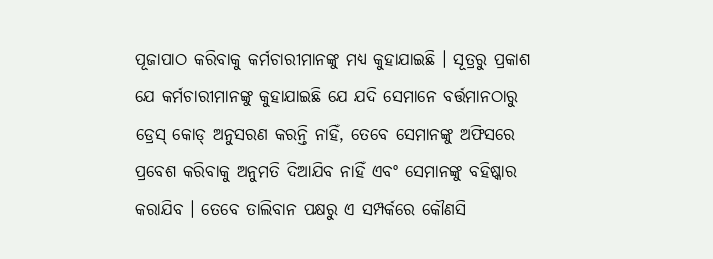ପୂଜାପାଠ କରିବାକୁ କର୍ମଚାରୀମାନଙ୍କୁ ମଧ୍ୟ କୁହାଯାଇଛି । ସୂତ୍ରରୁ ପ୍ରକାଶ ଯେ କର୍ମଚାରୀମାନଙ୍କୁ କୁହାଯାଇଛି ଯେ ଯଦି ସେମାନେ ବର୍ତ୍ତମାନଠାରୁ ଡ୍ରେସ୍ କୋଡ୍ ଅନୁସରଣ କରନ୍ତି ନାହିଁ, ତେବେ ସେମାନଙ୍କୁ ଅଫିସରେ ପ୍ରବେଶ କରିବାକୁ ଅନୁମତି ଦିଆଯିବ ନାହିଁ ଏବଂ ସେମାନଙ୍କୁ ବହିଷ୍କାର କରାଯିବ । ତେବେ ତାଲିବାନ ପକ୍ଷରୁ ଏ ସମ୍ପର୍କରେ କୌଣସି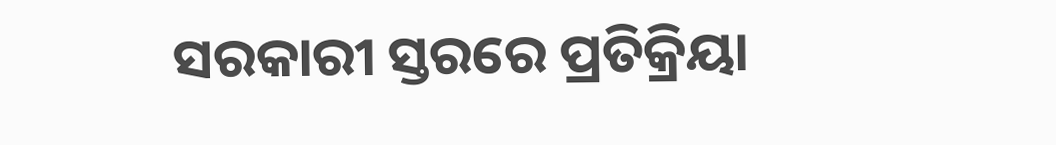ସରକାରୀ ସ୍ତରରେ ପ୍ରତିକ୍ରିୟା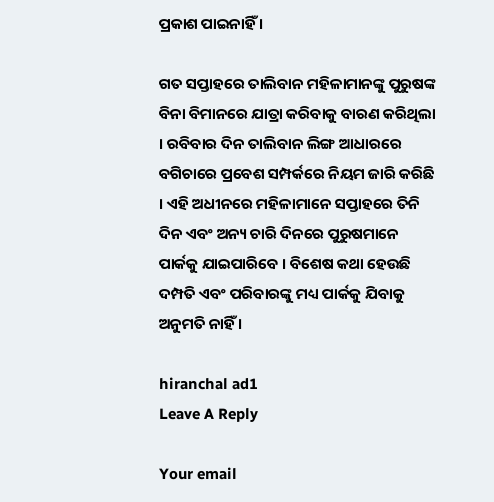ପ୍ରକାଶ ପାଇନାହିଁ ।

ଗତ ସପ୍ତାହରେ ତାଲିବାନ ମହିଳାମାନଙ୍କୁ ପୁରୁଷଙ୍କ ବିନା ବିମାନରେ ଯାତ୍ରା କରିବାକୁ ବାରଣ କରିଥିଲା । ରବିବାର ଦିନ ତାଲିବାନ ଲିଙ୍ଗ ଆଧାରରେ ବଗିଚାରେ ପ୍ରବେଶ ସମ୍ପର୍କରେ ନିୟମ ଜାରି କରିଛି । ଏହି ଅଧୀନରେ ମହିଳାମାନେ ସପ୍ତାହରେ ତିନି ଦିନ ଏବଂ ଅନ୍ୟ ଚାରି ଦିନରେ ପୁରୁଷମାନେ ପାର୍କକୁ ଯାଇପାରିବେ । ବିଶେଷ କଥା ହେଉଛି ଦମ୍ପତି ଏବଂ ପରିବାରଙ୍କୁ ମଧ୍ୟ ପାର୍କକୁ ଯିବାକୁ ଅନୁମତି ନାହିଁ ।

hiranchal ad1
Leave A Reply

Your email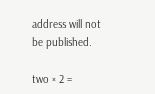address will not be published.

two × 2 =